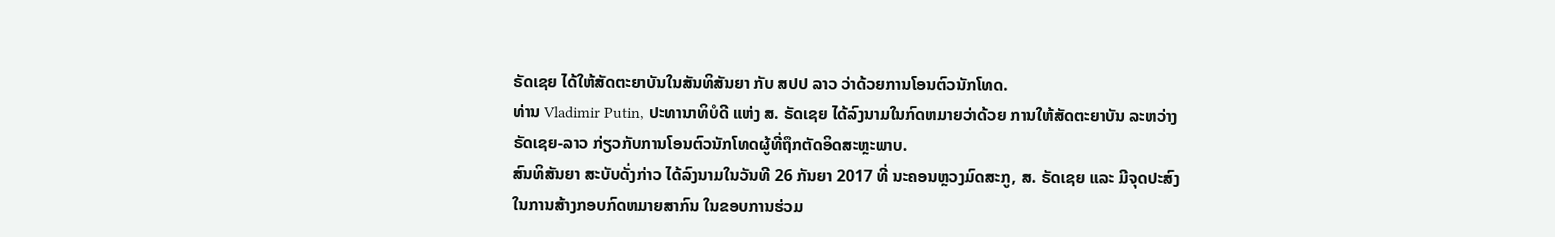ຣັດເຊຍ ໄດ້ໃຫ້ສັດຕະຍາບັນໃນສັນທິສັນຍາ ກັບ ສປປ ລາວ ວ່າດ້ວຍການໂອນຕົວນັກໂທດ.
ທ່ານ Vladimir Putin, ປະທານາທິບໍດີ ແຫ່ງ ສ. ຣັດເຊຍ ໄດ້ລົງນາມໃນກົດຫມາຍວ່າດ້ວຍ ການໃຫ້ສັດຕະຍາບັນ ລະຫວ່າງ ຣັດເຊຍ-ລາວ ກ່ຽວກັບການໂອນຕົວນັກໂທດຜູ້ທີ່ຖຶກຕັດອິດສະຫຼະພາບ.
ສົນທິສັນຍາ ສະບັບດັ່ງກ່າວ ໄດ້ລົງນາມໃນວັນທີ 26 ກັນຍາ 2017 ທີ່ ນະຄອນຫຼວງມົດສະກູ, ສ. ຣັດເຊຍ ແລະ ມີຈຸດປະສົງໃນການສ້າງກອບກົດຫມາຍສາກົນ ໃນຂອບການຮ່ວມ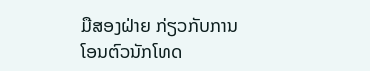ມືສອງຝ່າຍ ກ່ຽວກັບການໂອນຕົວນັກໂທດ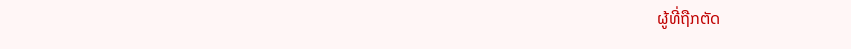ຜູ້ທີ່ຖືກຕັດ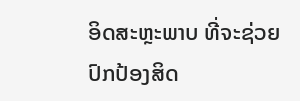ອິດສະຫຼະພາບ ທີ່ຈະຊ່ວຍປົກປ້ອງສິດ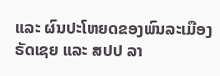ແລະ ຜົນປະໂຫຍດຂອງພົນລະເມືອງ ຣັດເຊຍ ແລະ ສປປ ລາ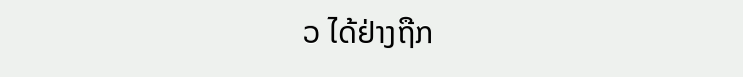ວ ໄດ້ຢ່າງຖືກ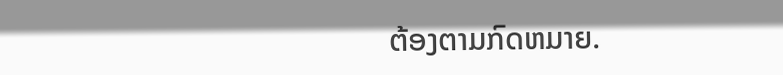ຕ້ອງຕາມກົດຫມາຍ.